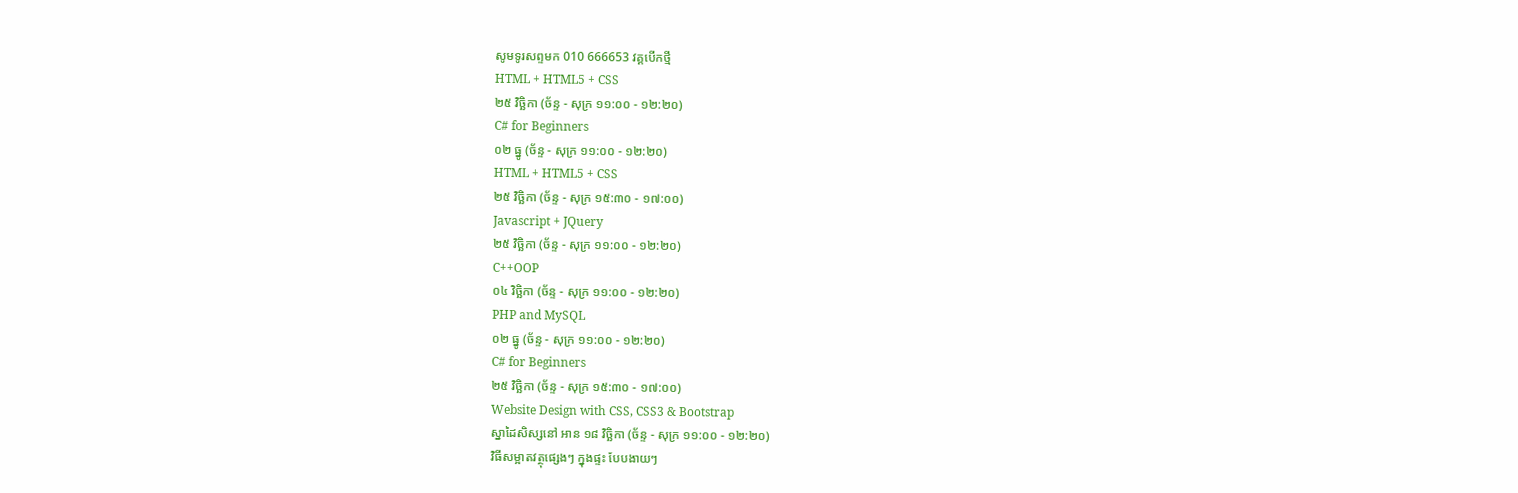សូមទូរសព្ទមក 010 666653 វគ្គបើកថ្មី
HTML + HTML5 + CSS
២៥ វិច្ឆិកា (ច័ន្ទ - សុក្រ ១១:០០ - ១២:២០)
C# for Beginners
០២ ធ្នូ (ច័ន្ទ - សុក្រ ១១:០០ - ១២:២០)
HTML + HTML5 + CSS
២៥ វិច្ឆិកា (ច័ន្ទ - សុក្រ ១៥:៣០ - ១៧:០០)
Javascript + JQuery
២៥ វិច្ឆិកា (ច័ន្ទ - សុក្រ ១១:០០ - ១២:២០)
C++OOP
០៤ វិច្ឆិកា (ច័ន្ទ - សុក្រ ១១:០០ - ១២:២០)
PHP and MySQL
០២ ធ្នូ (ច័ន្ទ - សុក្រ ១១:០០ - ១២:២០)
C# for Beginners
២៥ វិច្ឆិកា (ច័ន្ទ - សុក្រ ១៥:៣០ - ១៧:០០)
Website Design with CSS, CSS3 & Bootstrap
ស្នាដៃសិស្សនៅ អាន ១៨ វិច្ឆិកា (ច័ន្ទ - សុក្រ ១១:០០ - ១២:២០)
វិធីសម្អាតវត្ថុផ្សេងៗ ក្នុងផ្ទះ បែបងាយៗ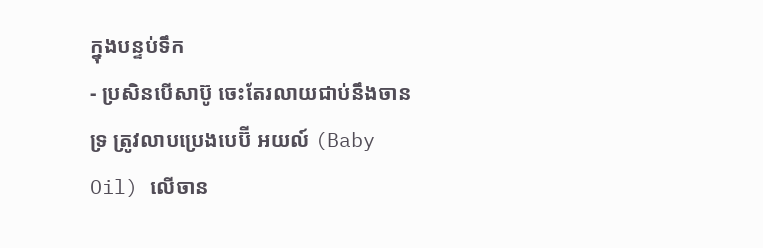ក្នុងបន្ទប់ទឹក
- ប្រសិនបើសាប៊ូ ចេះតែរលាយជាប់នឹងចានទ្រ ត្រូវលាបប្រេងបេប៊ី អយល៍ (Baby Oil) លើចាន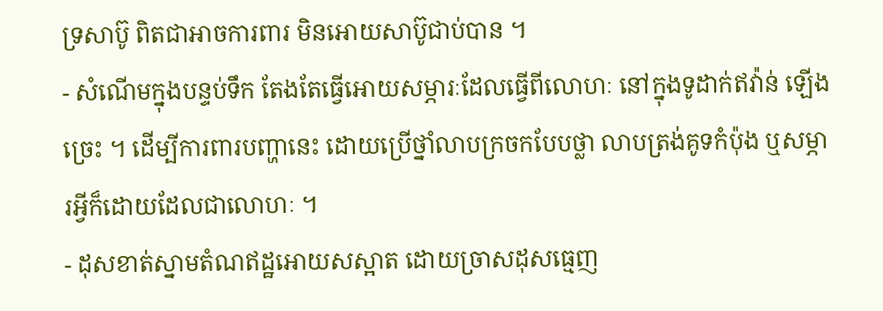ទ្រសាប៊ូ ពិតជាអាចការពារ មិនអោយសាប៊ូជាប់បាន ។
- សំណើមក្នុងបន្ទប់ទឹក តែងតែធ្វើអោយសម្ភារៈដែលធ្វើពីលោហៈ នៅក្នុងទូដាក់ឥវ៉ាន់ ឡើងច្រេះ ។ ដើម្បីការពារបញ្ហានេះ ដោយប្រើថ្នាំលាបក្រចកបែបថ្លា លាបត្រង់គូទកំប៉ុង ឬសម្ភារអ្វីក៏ដោយដែលជាលោហៈ ។
- ដុសខាត់ស្នាមតំណឥដ្ឋអោយសស្អាត ដោយច្រាសដុសធ្មេញ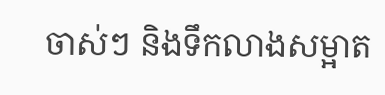ចាស់ៗ និងទឹកលាងសម្អាត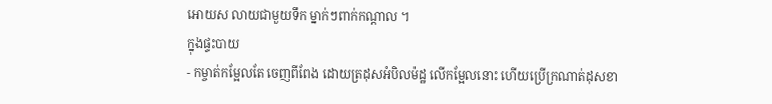អោយស លាយជាមួយទឹក ម្នាក់ៗពាក់កណ្តាល ។
ក្នុងផ្ទះបាយ
- កម្ចាត់កម្អែលតែ ចេញពីពែង ដោយត្រដុសអំបិលម៉ដ្ឋ លើកម្អែលនោះ ហើយប្រើក្រណាត់ដុសខា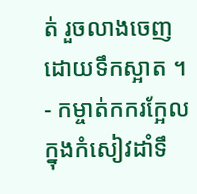ត់ រួចលាងចេញ ដោយទឹកស្អាត ។
- កម្ចាត់កករក្អែលក្នុងកំសៀវដាំទឹ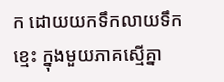ក ដោយយកទឹកលាយទឹកខ្មេះ ក្នុងមួយភាគស្មើគ្នា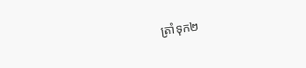ត្រាំទុក២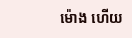ម៉ោង ហើយ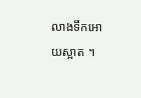លាងទឹកអោយស្អាត ។